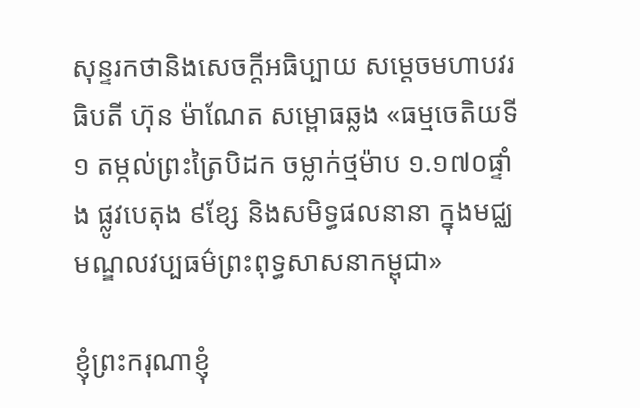សុន្ទរកថានិងសេចក្តីអធិប្បាយ សម្តេចមហាបវរធិបតី ហ៊ុន ម៉ាណែត សម្ពោធឆ្លង «ធម្មចេតិយទី១ តម្កល់ព្រះត្រៃបិដក ចម្លាក់ថ្មម៉ាប ១.១៧០ផ្ទាំង ផ្លូវបេតុង ៩ខ្សែ និងសមិទ្ធផលនានា ក្នុងមជ្ឈមណ្ឌលវប្បធម៌ព្រះពុទ្ធសាសនាកម្ពុជា»

ខ្ញុំព្រះករុណាខ្ញុំ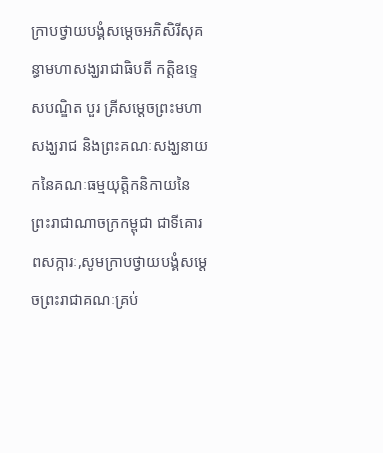ក្រាបថ្វាយបង្គំសម្តេចអភិសិរីសុគន្ធាមហាសង្ឃរាជាធិបតី កត្តិឧទ្ទេសបណ្ឌិត បួរ គ្រីសម្តេចព្រះមហាសង្ឃរាជ និងព្រះគណៈសង្ឃនាយកនៃគណៈធម្មយុត្តិកនិកាយនៃព្រះរាជាណាចក្រកម្ពុជា ជាទីគោរពសក្ការៈ,សូមក្រាបថ្វាយបង្គំសម្តេចព្រះរាជាគណៈគ្រប់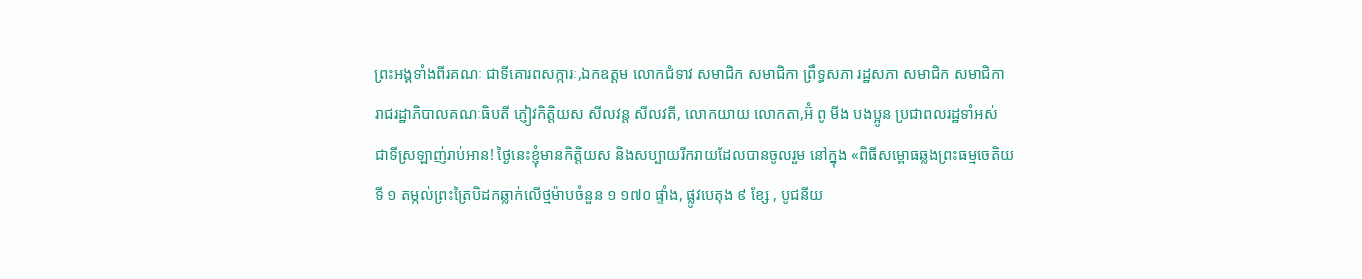ព្រះអង្គទាំងពីរគណៈ ជាទីគោរពសក្ការៈ,ឯកឧត្តម លោកជំទាវ សមាជិក សមាជិកា ព្រឹទ្ធសភា រដ្ឋសភា សមាជិក សមាជិកា រាជរដ្ឋាភិបាលគណៈធិបតី ភ្ញៀវកិត្តិយស សីលវន្ត សីលវតី, លោកយាយ លោកតា,អ៊ំ ពូ មីង បងប្អូន ប្រជាពលរដ្ឋទាំអស់ ជាទីស្រឡាញ់រាប់អាន! ថ្ងៃនេះខ្ញុំមានកិត្តិយស និងសប្បាយរីករាយដែលបានចូលរួម នៅក្នុង «ពិធីសម្ពោធឆ្លងព្រះធម្មចេតិយទី ១ តម្កល់ព្រះត្រៃបិដកឆ្លាក់លើថ្មម៉ាបចំនួន ១ ១៧០ ផ្ទាំង, ផ្លូវបេតុង ៩ ខ្សែ , បូជនីយ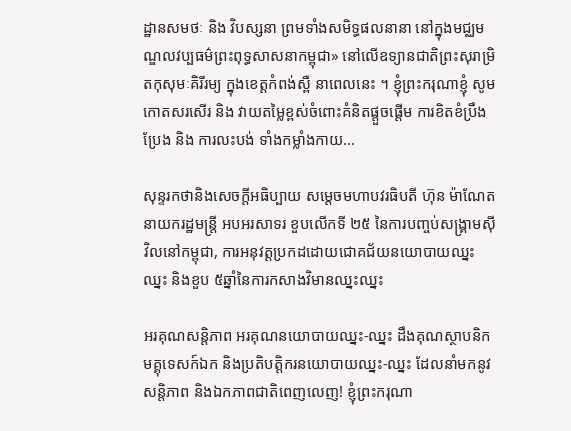ដ្ឋានសមថៈ និង វិបស្សនា ព្រមទាំងសមិទ្ធផលនានា នៅក្នុងមជ្ឈមណ្ឌលវប្បធម៌ព្រះពុទ្ធសាសនាកម្ពុជា» នៅលើឧទ្យានជាតិព្រះសុរាម្រិតកុសុមៈគិរីរម្យ ក្នុងខេត្តកំពង់ស្ពឺ នាពេលនេះ ។ ខ្ញុំព្រះករុណាខ្ញុំ សូមកោតសរសើរ និង វាយតម្លៃខ្ពស់ចំពោះគំនិតផ្តួចផ្ដើម ការខិតខំប្រឹងប្រែង និង ការលះបង់ ទាំងកម្លាំងកាយ…

សុន្ទរកថានិងសេចក្តីអធិប្បាយ សម្តេចមហាបវរធិបតី ហ៊ុន ម៉ាណែត នាយករដ្ឋមន្ត្រី អបអរសាទរ ខួបលើកទី ២៥ នៃការបញ្ចប់សង្គ្រាមស៊ីវិលនៅកម្ពុជា, ការអនុវត្តប្រកដដោយជោគជ័យនយោបាយឈ្នះឈ្នះ និងខួប ៥ឆ្នាំនៃការកសាងវិមានឈ្នះឈ្នះ

អរគុណសន្តិភាព អរគុណនយោបាយឈ្នះ-ឈ្នះ ដឹងគុណស្ថាបនិកមគ្គុទេសក៍ឯក និងប្រតិបត្តិករនយោបាយឈ្នះ-ឈ្នះ ដែលនាំមកនូវសន្តិភាព និងឯកភាពជាតិពេញលេញ! ខ្ញុំព្រះករុណា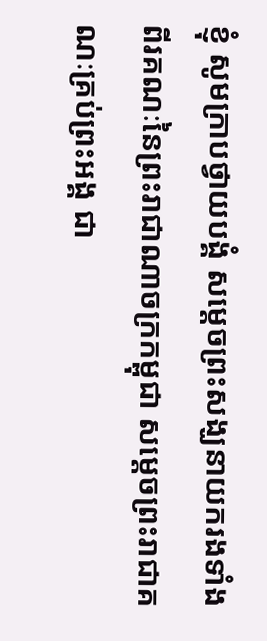ខ្ញុំ សូមក្រាបថ្វាយបង្គំ សម្ដេចព្រះសង្ឃនាយករងទាំងពីរគណៈនៃព្រះរាជាណាចក្រកម្ពុជា សម្ដេចព្រះរាជាគណៈគ្រប់ព្រះអង្គ ជា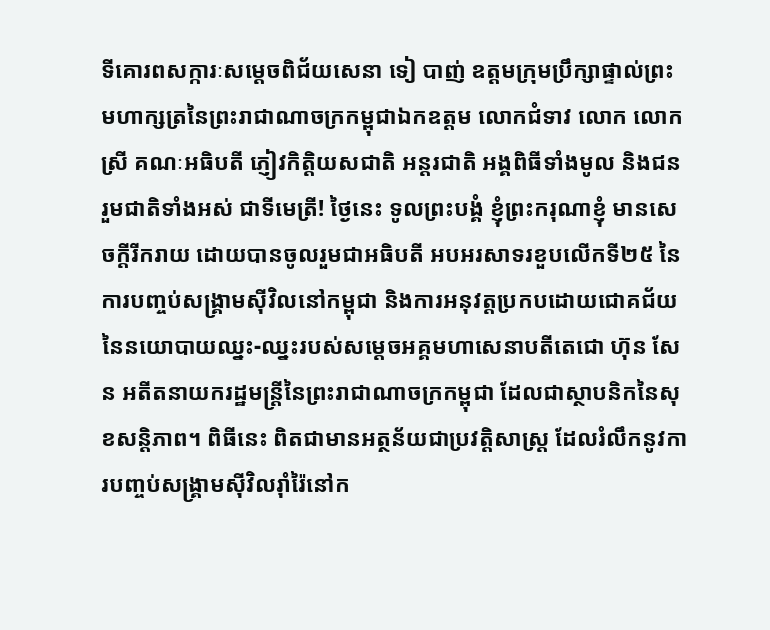ទីគោរពសក្ការៈសម្ដេចពិជ័យសេនា ទៀ បាញ់ ឧត្ដមក្រុមប្រឹក្សាផ្ទាល់ព្រះមហាក្សត្រនៃព្រះរាជាណាចក្រកម្ពុជាឯកឧត្តម លោកជំទាវ លោក លោកស្រី គណៈអធិបតី ភ្ញៀវកិត្តិយសជាតិ អន្តរជាតិ អង្គពិធីទាំងមូល និងជនរួមជាតិទាំងអស់ ជាទីមេត្រី! ថ្ងៃនេះ ទូលព្រះបង្គំ ខ្ញុំព្រះករុណាខ្ញុំ មានសេចក្តីរីករាយ ដោយបានចូលរួមជាអធិបតី អបអរសាទរខួបលើកទី២៥ នៃការបញ្ចប់សង្រ្គាមស៊ីវិលនៅកម្ពុជា និងការអនុវត្តប្រកបដោយជោគជ័យនៃនយោបាយឈ្នះ-ឈ្នះរបស់សម្តេចអគ្គមហាសេនាបតីតេជោ ហ៊ុន សែន អតីតនាយករដ្ឋមន្ត្រីនៃព្រះរាជាណាចក្រកម្ពុជា ដែលជាស្ថាបនិកនៃសុខសន្តិភាព។ ពិធីនេះ ពិតជាមានអត្ថន័យជាប្រវត្តិសាស្រ្ត ដែលរំលឹកនូវការបញ្ចប់សង្រ្គាមស៊ីវិលរ៉ាំរ៉ៃនៅក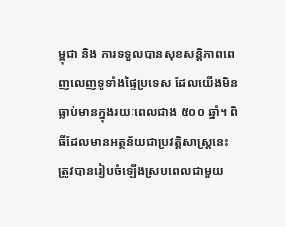ម្ពុជា និង ការទទួលបានសុខសន្តិភាពពេញលេញទូទាំងផ្ទៃប្រទេស ដែលយើងមិនធ្លាប់មានក្នុងរយៈពេលជាង ៥០០ ឆ្នាំ។ ពិធីដែលមានអត្ថន័យជាប្រវត្តិសាស្ត្រនេះ ត្រូវបានរៀបចំឡើងស្របពេលជាមួយ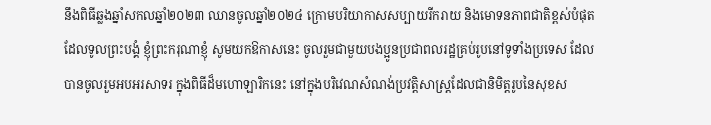នឹងពិធីឆ្លងឆ្នាំសកលឆ្នាំ២០២៣ ឈានចូលឆ្នាំ២០២៤ ក្រោមបរិយាកាសសប្បាយរីករាយ និងមោទនភាពជាតិខ្ពស់បំផុត ដែលទូលព្រះបង្គំ ខ្ញុំព្រះករុណាខ្ញុំ សូមយកឱកាសនេះ ចូលរួមជាមួយបងប្អូនប្រជាពលរដ្ឋគ្រប់រូបនៅទូទាំងប្រទេស ដែលបានចូលរួមអបអរសាទរ ក្នុងពិធីដ៏មហោឡារិកនេះ នៅក្នុងបរិវេណសំណង់ប្រវត្តិសាស្ត្រដែលជានិមិត្តរូបនៃសុខស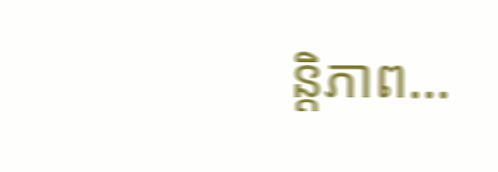ន្តិភាព…